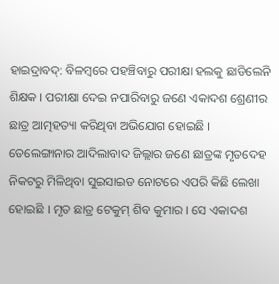ହାଇଦ୍ରାବଦ୍: ବିଳମ୍ୱରେ ପହଞ୍ଚିବାରୁ ପରୀକ୍ଷା ହଲକୁ ଛାଡିଲେନି ଶିକ୍ଷକ । ପରୀକ୍ଷା ଦେଇ ନପାରିବାରୁ ଜଣେ ଏକାଦଶ ଶ୍ରେଣୀର ଛାତ୍ର ଆତ୍ମହତ୍ୟା କରିଥିବା ଅଭିଯୋଗ ହୋଇଛି । ତେଲେଙ୍ଗାନାର ଆଦିଲାବାଦ ଜିଲ୍ଲାର ଜଣେ ଛାତ୍ରଙ୍କ ମୃତଦେହ ନିକଟରୁ ମିଳିଥିବା ସୁଇସାଇଡ ନୋଟରେ ଏପରି କିଛି ଲେଖା ହୋଇଛି । ମୃତ ଛାତ୍ର ଟେକୁମ୍ ଶିବ କୁମାର । ସେ ଏକାଦଶ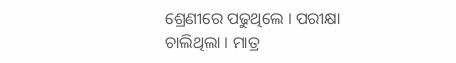ଶ୍ରେଣୀରେ ପଢୁଥିଲେ । ପରୀକ୍ଷା ଚାଲିଥିଲା । ମାତ୍ର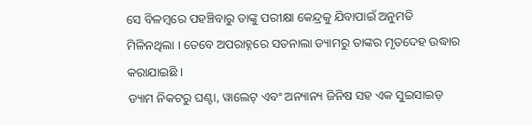ସେ ବିଳମ୍ୱରେ ପହଞ୍ଚିବାରୁ ତାଙ୍କୁ ପରୀକ୍ଷା କେନ୍ଦ୍ରକୁ ଯିବାପାଇଁ ଅନୁମତି ମିଳିନଥିଲା । ତେବେ ଅପରାହ୍ନରେ ସତନାଲା ଡ୍ୟାମରୁ ତାଙ୍କର ମୃତଦେହ ଉଦ୍ଧାର କରାଯାଇଛି ।
ଡ୍ୟାମ ନିକଟରୁ ଘଣ୍ଟା, ୱାଲେଟ୍ ଏବଂ ଅନ୍ୟାନ୍ୟ ଜିନିଷ ସହ ଏକ ସୁଇସାଇଡ୍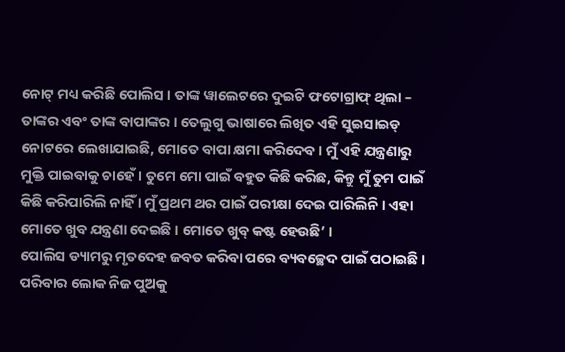ନୋଟ୍ ମଧ୍ୟ କରିଛି ପୋଲିସ । ତାଙ୍କ ୱାଲେଟରେ ଦୁଇଟି ଫଟୋଗ୍ରାଫ୍ ଥିଲା – ତାଙ୍କର ଏବଂ ତାଙ୍କ ବାପାଙ୍କର । ତେଲୁଗୁ ଭାଷାରେ ଲିଖିତ ଏହି ସୁଇସାଇଡ୍ ନୋଟରେ ଲେଖାଯାଇଛି, ମୋତେ ବାପା କ୍ଷମା କରିଦେବ । ମୁଁ ଏହି ଯନ୍ତ୍ରଣାରୁ ମୁକ୍ତି ପାଇବାକୁ ଚାହେଁ । ତୁମେ ମୋ ପାଇଁ ବହୁତ କିଛି କରିଛ, କିନ୍ତୁ ମୁଁ ତୁମ ପାଇଁ କିଛି କରିପାରିଲି ନାହିଁ । ମୁଁ ପ୍ରଥମ ଥର ପାଇଁ ପରୀକ୍ଷା ଦେଇ ପାରିଲିନି । ଏହା ମୋତେ ଖୁବ ଯନ୍ତ୍ରଣା ଦେଇଛି । ମୋତେ ଖୁବ୍ କଷ୍ଟ ହେଉଛି’ ।
ପୋଲିସ ଡ୍ୟାମରୁ ମୃତଦେହ ଜବତ କରିବା ପରେ ବ୍ୟବଚ୍ଛେଦ ପାଇଁ ପଠାଇଛି । ପରିବାର ଲୋକ ନିଜ ପୁଅକୁ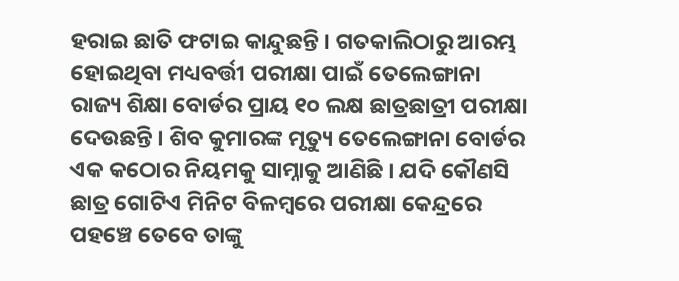ହରାଇ ଛାତି ଫଟାଇ କାନ୍ଦୁଛନ୍ତି । ଗତକାଲିଠାରୁ ଆରମ୍ଭ ହୋଇଥିବା ମଧ୍ୟବର୍ତ୍ତୀ ପରୀକ୍ଷା ପାଇଁ ତେଲେଙ୍ଗାନା ରାଜ୍ୟ ଶିକ୍ଷା ବୋର୍ଡର ପ୍ରାୟ ୧୦ ଲକ୍ଷ ଛାତ୍ରଛାତ୍ରୀ ପରୀକ୍ଷା ଦେଉଛନ୍ତି । ଶିବ କୁମାରଙ୍କ ମୃତ୍ୟୁ ତେଲେଙ୍ଗାନା ବୋର୍ଡର ଏକ କଠୋର ନିୟମକୁ ସାମ୍ନାକୁ ଆଣିଛି । ଯଦି କୌଣସି ଛାତ୍ର ଗୋଟିଏ ମିନିଟ ବିଳମ୍ବରେ ପରୀକ୍ଷା କେନ୍ଦ୍ରରେ ପହଞ୍ଚେ ତେବେ ତାଙ୍କୁ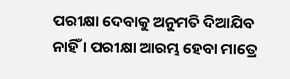ପରୀକ୍ଷା ଦେବାକୁ ଅନୁମତି ଦିଆଯିବ ନାହିଁ । ପରୀକ୍ଷା ଆରମ୍ଭ ହେବା ମାତ୍ରେ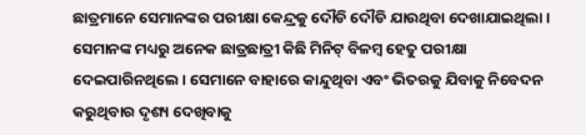ଛାତ୍ରମାନେ ସେମାନଙ୍କର ପରୀକ୍ଷା କେନ୍ଦ୍ରକୁ ଦୌଡି ଦୌଡି ଯାଉଥିବା ଦେଖାଯାଇଥିଲା । ସେମାନଙ୍କ ମଧ୍ୟରୁ ଅନେକ ଛାତ୍ରଛାତ୍ରୀ କିଛି ମିନିଟ୍ ବିଳମ୍ବ ହେତୁ ପରୀକ୍ଷା ଦେଇପାରିନଥିଲେ । ସେମାନେ ବାହାରେ କାନ୍ଦୁଥିବା ଏବଂ ଭିତରକୁ ଯିବାକୁ ନିବେଦନ କରୁଥିବାର ଦୃଶ୍ୟ ଦେଖିବାକୁ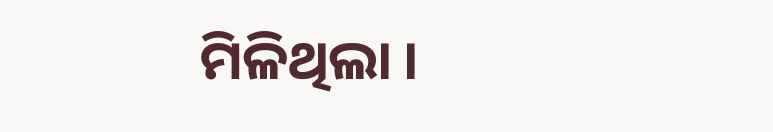ମିଳିଥିଲା ।